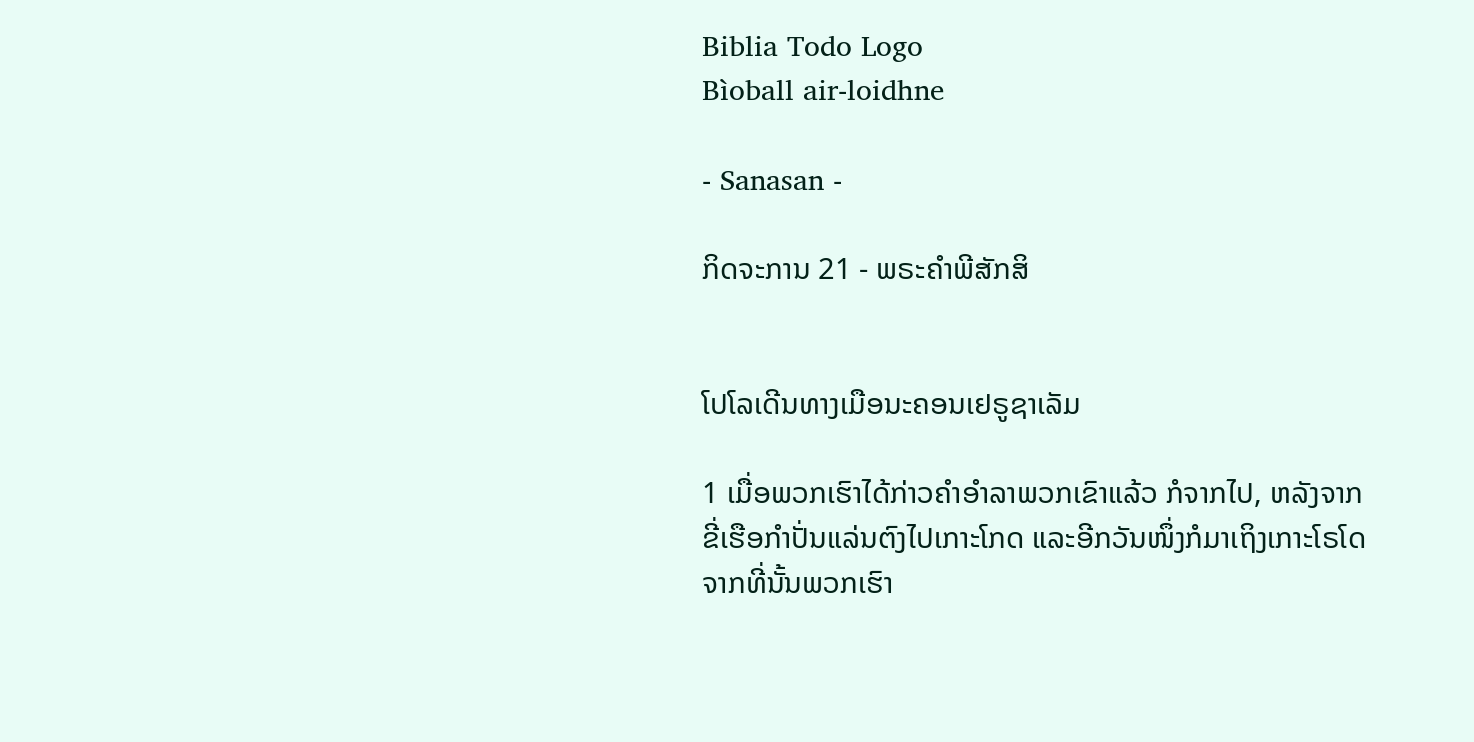Biblia Todo Logo
Bìoball air-loidhne

- Sanasan -

ກິດຈະການ 21 - ພຣະຄຳພີສັກສິ


ໂປໂລເດີນທາງເມືອນະຄອນເຢຣູຊາເລັມ

1 ເມື່ອພວກເຮົາໄດ້ກ່າວຄຳອຳລາພວກເຂົາແລ້ວ ກໍຈາກໄປ, ຫລັງຈາກຂີ່ເຮືອກຳປັ່ນແລ່ນຕົງໄປເກາະໂກດ ແລະອີກວັນໜຶ່ງກໍມາເຖິງເກາະໂຣໂດ ຈາກທີ່ນັ້ນພວກເຮົາ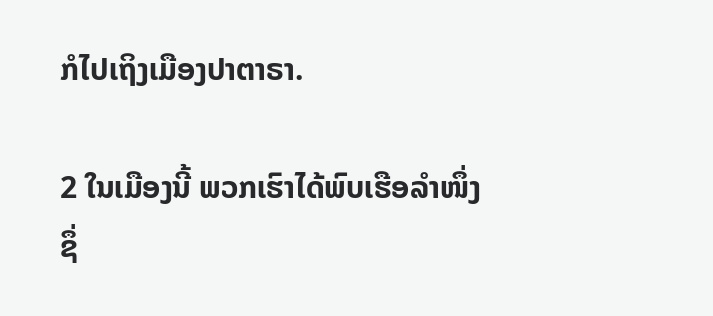ກໍໄປເຖິງເມືອງປາຕາຣາ.

2 ໃນເມືອງນີ້ ພວກເຮົາໄດ້ພົບເຮືອລຳໜຶ່ງ ຊຶ່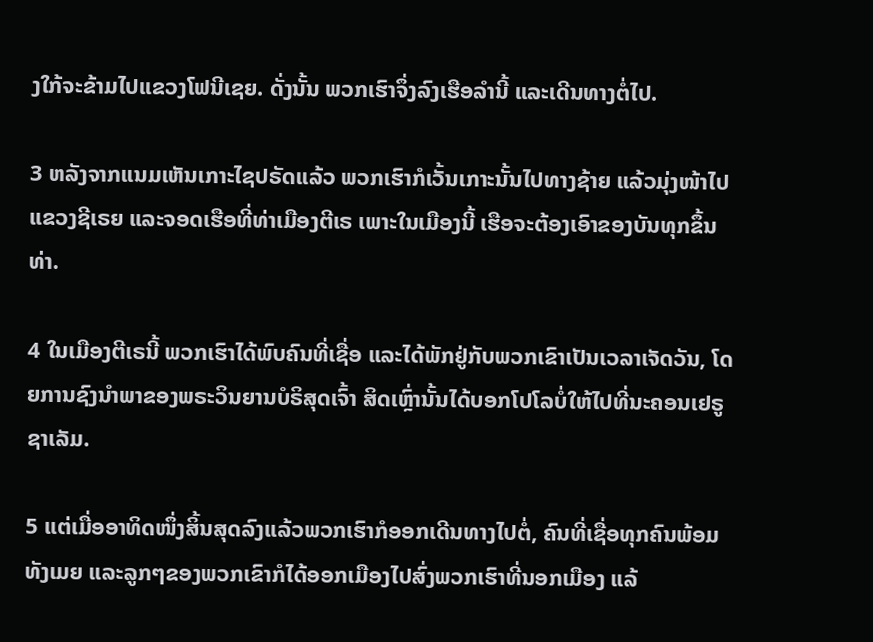ງໃກ້ຈະຂ້າມໄປແຂວງໂຟນີເຊຍ. ດັ່ງນັ້ນ ພວກເຮົາຈຶ່ງລົງເຮືອລຳນີ້ ແລະເດີນທາງຕໍ່ໄປ.

3 ຫລັງຈາກແນມເຫັນເກາະໄຊປຣັດແລ້ວ ພວກເຮົາກໍເວັ້ນເກາະນັ້ນໄປທາງຊ້າຍ ແລ້ວມຸ່ງໜ້າໄປແຂວງຊີເຣຍ ແລະຈອດເຮືອທີ່ທ່າເມືອງຕີເຣ ເພາະໃນເມືອງນີ້ ເຮືອຈະຕ້ອງເອົາຂອງບັນທຸກຂຶ້ນທ່າ.

4 ໃນເມືອງຕີເຣນີ້ ພວກເຮົາໄດ້ພົບຄົນທີ່ເຊື່ອ ແລະໄດ້ພັກຢູ່ກັບພວກເຂົາເປັນເວລາເຈັດວັນ, ໂດຍການຊົງນຳພາຂອງພຣະວິນຍານບໍຣິສຸດເຈົ້າ ສິດເຫຼົ່ານັ້ນໄດ້ບອກໂປໂລບໍ່ໃຫ້ໄປທີ່ນະຄອນເຢຣູຊາເລັມ.

5 ແຕ່ເມື່ອອາທິດໜຶ່ງສິ້ນສຸດລົງແລ້ວພວກເຮົາກໍອອກເດີນທາງໄປຕໍ່, ຄົນທີ່ເຊື່ອທຸກຄົນພ້ອມທັງເມຍ ແລະລູກໆຂອງພວກເຂົາກໍໄດ້ອອກເມືອງໄປສົ່ງພວກເຮົາທີ່ນອກເມືອງ ແລ້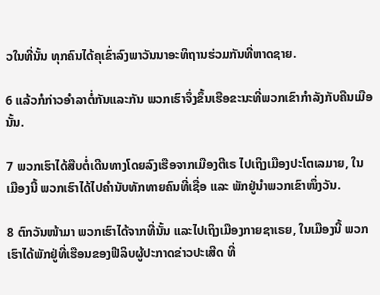ວໃນທີ່ນັ້ນ ທຸກຄົນໄດ້ຄຸເຂົ່າລົງພາວັນນາອະທິຖານຮ່ວມກັນທີ່ຫາດຊາຍ.

6 ແລ້ວກໍກ່າວອຳລາຕໍ່ກັນແລະກັນ ພວກເຮົາຈຶ່ງຂຶ້ນເຮືອຂະນະທີ່ພວກເຂົາກຳລັງກັບຄືນເມືອນັ້ນ.

7 ພວກເຮົາໄດ້ສືບຕໍ່ເດີນທາງໂດຍລົງເຮືອຈາກເມືອງຕີເຣ ໄປເຖິງເມືອງປະໂຕເລມາຍ, ໃນເມືອງນີ້ ພວກເຮົາໄດ້ໄປຄຳນັບທັກທາຍຄົນທີ່ເຊື່ອ ແລະ ພັກຢູ່ນຳພວກເຂົາໜຶ່ງວັນ.

8 ຕົກວັນໜ້າມາ ພວກເຮົາໄດ້ຈາກທີ່ນັ້ນ ແລະໄປເຖິງເມືອງກາຍຊາເຣຍ, ໃນເມືອງນີ້ ພວກເຮົາໄດ້ພັກຢູ່ທີ່ເຮືອນຂອງຟີລິບຜູ້ປະກາດຂ່າວປະເສີດ ທີ່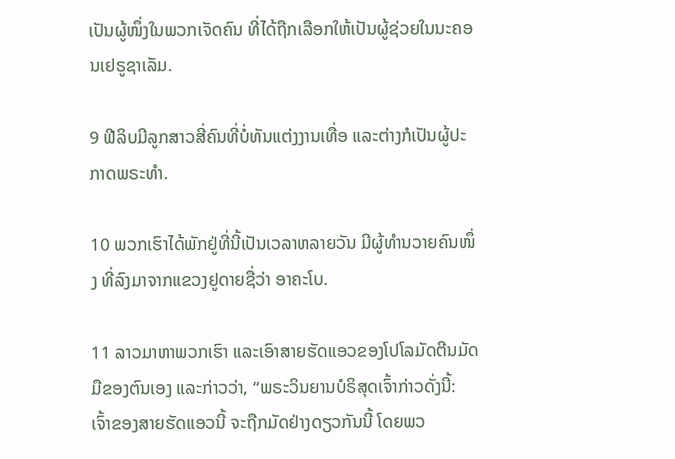ເປັນຜູ້ໜຶ່ງໃນພວກເຈັດຄົນ ທີ່ໄດ້ຖືກເລືອກໃຫ້ເປັນຜູ້ຊ່ວຍໃນນະຄອນເຢຣູຊາເລັມ.

9 ຟີລິບມີລູກສາວສີ່ຄົນທີ່ບໍ່ທັນແຕ່ງງານເທື່ອ ແລະຕ່າງກໍເປັນຜູ້ປະກາດພຣະທຳ.

10 ພວກເຮົາໄດ້ພັກຢູ່ທີ່ນີ້ເປັນເວລາຫລາຍວັນ ມີຜູ້ທຳນວາຍຄົນໜຶ່ງ ທີ່ລົງມາຈາກແຂວງຢູດາຍຊື່ວ່າ ອາຄະໂບ.

11 ລາວມາຫາພວກເຮົາ ແລະເອົາສາຍຮັດແອວຂອງໂປໂລມັດຕີນມັດມືຂອງຕົນເອງ ແລະກ່າວວ່າ, “ພຣະວິນຍານບໍຣິສຸດເຈົ້າກ່າວດັ່ງນີ້: ເຈົ້າຂອງສາຍຮັດແອວນີ້ ຈະຖືກມັດຢ່າງດຽວກັນນີ້ ໂດຍພວ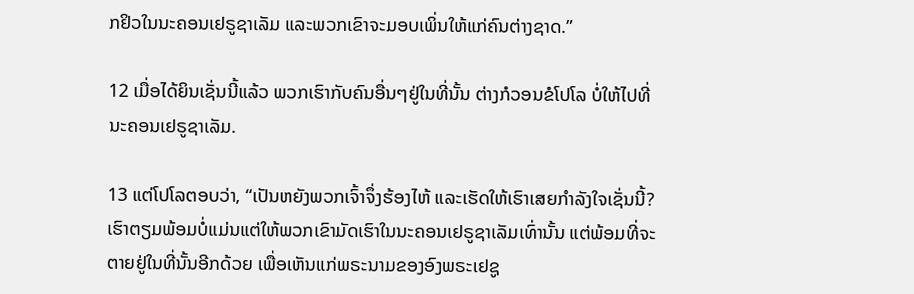ກຢິວໃນນະຄອນເຢຣູຊາເລັມ ແລະພວກເຂົາຈະມອບເພິ່ນໃຫ້ແກ່ຄົນຕ່າງຊາດ.”

12 ເມື່ອໄດ້ຍິນເຊັ່ນນີ້ແລ້ວ ພວກເຮົາກັບຄົນອື່ນໆຢູ່ໃນທີ່ນັ້ນ ຕ່າງກໍວອນຂໍໂປໂລ ບໍ່ໃຫ້ໄປທີ່ນະຄອນເຢຣູຊາເລັມ.

13 ແຕ່ໂປໂລຕອບວ່າ, “ເປັນຫຍັງພວກເຈົ້າຈຶ່ງຮ້ອງໄຫ້ ແລະເຮັດໃຫ້ເຮົາເສຍກຳລັງໃຈເຊັ່ນນີ້? ເຮົາຕຽມພ້ອມບໍ່ແມ່ນແຕ່ໃຫ້ພວກເຂົາມັດເຮົາໃນນະຄອນເຢຣູຊາເລັມເທົ່ານັ້ນ ແຕ່ພ້ອມທີ່ຈະຕາຍຢູ່ໃນທີ່ນັ້ນອີກດ້ວຍ ເພື່ອເຫັນແກ່ພຣະນາມຂອງອົງພຣະເຢຊູ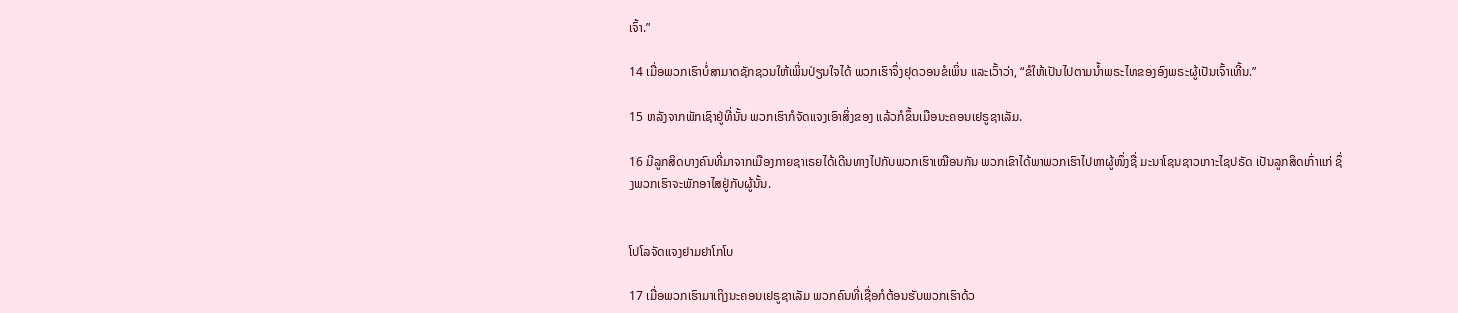ເຈົ້າ.”

14 ເມື່ອພວກເຮົາບໍ່ສາມາດຊັກຊວນໃຫ້ເພິ່ນປ່ຽນໃຈໄດ້ ພວກເຮົາຈຶ່ງຢຸດວອນຂໍເພິ່ນ ແລະເວົ້າວ່າ, “ຂໍໃຫ້ເປັນໄປຕາມນໍ້າພຣະໄທຂອງອົງພຣະຜູ້ເປັນເຈົ້າເທີ້ນ.”

15 ຫລັງຈາກພັກເຊົາຢູ່ທີ່ນັ້ນ ພວກເຮົາກໍຈັດແຈງເອົາສິ່ງຂອງ ແລ້ວກໍຂຶ້ນເມືອນະຄອນເຢຣູຊາເລັມ.

16 ມີລູກສິດບາງຄົນທີ່ມາຈາກເມືອງກາຍຊາເຣຍໄດ້ເດີນທາງໄປກັບພວກເຮົາເໝືອນກັນ ພວກເຂົາໄດ້ພາພວກເຮົາໄປຫາຜູ້ໜຶ່ງຊື່ ມະນາໂຊນຊາວເກາະໄຊປຣັດ ເປັນລູກສິດເກົ່າແກ່ ຊຶ່ງພວກເຮົາຈະພັກອາໄສຢູ່ກັບຜູ້ນັ້ນ.


ໂປໂລຈັດແຈງຢາມຢາໂກໂບ

17 ເມື່ອພວກເຮົາມາເຖິງນະຄອນເຢຣູຊາເລັມ ພວກຄົນທີ່ເຊື່ອກໍຕ້ອນຮັບພວກເຮົາດ້ວ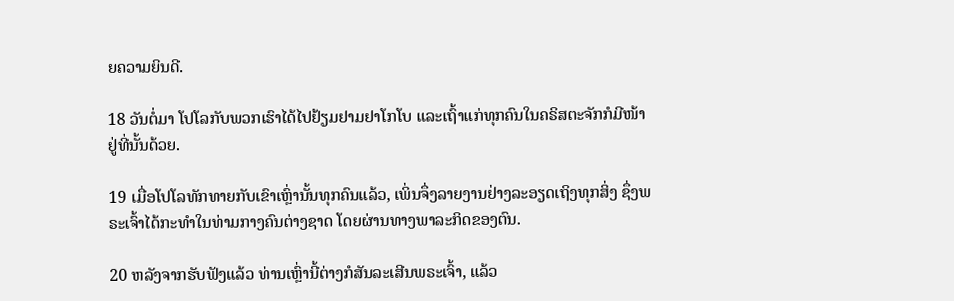ຍຄວາມຍິນດີ.

18 ວັນຕໍ່ມາ ໂປໂລກັບພວກເຮົາໄດ້ໄປຢ້ຽມຢາມຢາໂກໂບ ແລະເຖົ້າແກ່ທຸກຄົນໃນຄຣິສຕະຈັກກໍມີໜ້າຢູ່ທີ່ນັ້ນດ້ວຍ.

19 ເມື່ອໂປໂລທັກທາຍກັບເຂົາເຫຼົ່ານັ້ນທຸກຄົນແລ້ວ, ເພິ່ນຈຶ່ງລາຍງານຢ່າງລະອຽດເຖິງທຸກສິ່ງ ຊຶ່ງພຣະເຈົ້າໄດ້ກະທຳໃນທ່າມກາງຄົນຕ່າງຊາດ ໂດຍຜ່ານທາງພາລະກິດຂອງຕົນ.

20 ຫລັງຈາກຮັບຟັງແລ້ວ ທ່ານເຫຼົ່ານີ້ຕ່າງກໍສັນລະເສີນພຣະເຈົ້າ, ແລ້ວ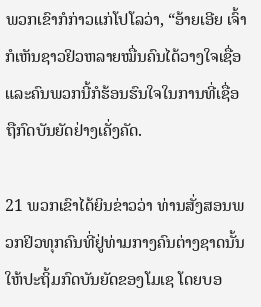ພວກເຂົາກໍກ່າວແກ່ໂປໂລວ່າ, “ອ້າຍເອີຍ ເຈົ້າກໍເຫັນຊາວຢິວຫລາຍໝື່ນຄົນໄດ້ວາງໃຈເຊື່ອ ແລະຄົນພວກນີ້ກໍຮ້ອນຮົນໃຈໃນການທີ່ເຊື່ອຖືກົດບັນຍັດຢ່າງເຄັ່ງຄັດ.

21 ພວກເຂົາໄດ້ຍິນຂ່າວວ່າ ທ່ານສັ່ງສອນພວກຢິວທຸກຄົນທີ່ຢູ່ທ່າມກາງຄົນຕ່າງຊາດນັ້ນ ໃຫ້ປະຖິ້ມກົດບັນຍັດຂອງໂມເຊ ໂດຍບອ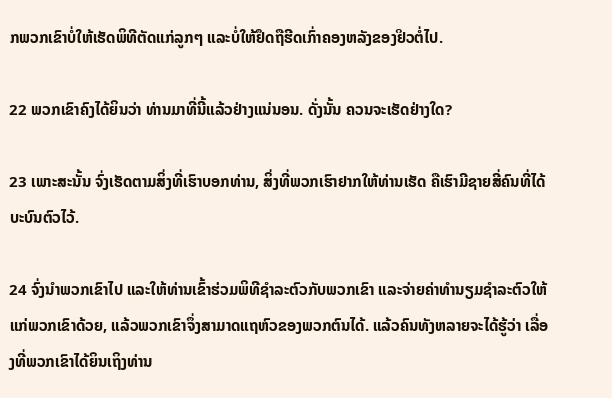ກພວກເຂົາບໍ່ໃຫ້ເຮັດພິທີຕັດແກ່ລູກໆ ແລະບໍ່ໃຫ້ຢຶດຖືຮີດເກົ່າຄອງຫລັງຂອງຢິວຕໍ່ໄປ.

22 ພວກເຂົາຄົງໄດ້ຍິນວ່າ ທ່ານມາທີ່ນີ້ແລ້ວຢ່າງແນ່ນອນ. ດັ່ງນັ້ນ ຄວນຈະເຮັດຢ່າງໃດ?

23 ເພາະສະນັ້ນ ຈົ່ງເຮັດຕາມສິ່ງທີ່ເຮົາບອກທ່ານ, ສິ່ງທີ່ພວກເຮົາຢາກໃຫ້ທ່ານເຮັດ ຄືເຮົາມີຊາຍສີ່ຄົນທີ່ໄດ້ບະບົນຕົວໄວ້.

24 ຈົ່ງນຳພວກເຂົາໄປ ແລະໃຫ້ທ່ານເຂົ້າຮ່ວມພິທີຊຳລະຕົວກັບພວກເຂົາ ແລະຈ່າຍຄ່າທຳນຽມຊຳລະຕົວໃຫ້ແກ່ພວກເຂົາດ້ວຍ, ແລ້ວພວກເຂົາຈຶ່ງສາມາດແຖຫົວຂອງພວກຕົນໄດ້. ແລ້ວຄົນທັງຫລາຍຈະໄດ້ຮູ້ວ່າ ເລື່ອງທີ່ພວກເຂົາໄດ້ຍິນເຖິງທ່ານ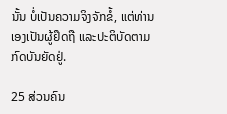ນັ້ນ ບໍ່ເປັນຄວາມຈິງຈັກຂໍ້, ແຕ່ທ່ານເອງເປັນຜູ້ຢຶດຖື ແລະປະຕິບັດຕາມກົດບັນຍັດຢູ່.

25 ສ່ວນຄົນ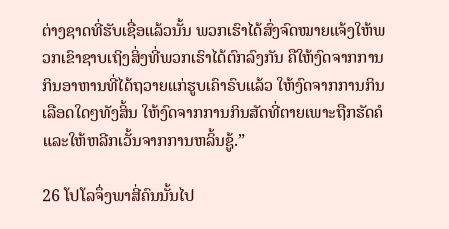ຕ່າງຊາດທີ່ຮັບເຊື່ອແລ້ວນັ້ນ ພວກເຮົາໄດ້ສົ່ງຈົດໝາຍແຈ້ງໃຫ້ພວກເຂົາຊາບເຖິງສິ່ງທີ່ພວກເຮົາໄດ້ຕົກລົງກັນ ຄືໃຫ້ງົດຈາກການກິນອາຫານທີ່ໄດ້ຖວາຍແກ່ຮູບເຄົາຣົບແລ້ວ ໃຫ້ງົດຈາກການກິນເລືອດໃດໆທັງສິ້ນ ໃຫ້ງົດຈາກການກິນສັດທີ່ຕາຍເພາະຖືກຮັດຄໍ ແລະໃຫ້ຫລີກເວັ້ນຈາກການຫລິ້ນຊູ້.”

26 ໂປໂລຈຶ່ງພາສີ່ຄົນນັ້ນໄປ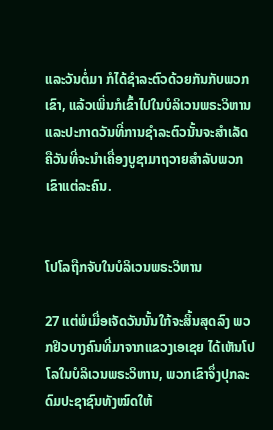ແລະວັນຕໍ່ມາ ກໍໄດ້ຊຳລະຕົວດ້ວຍກັນກັບພວກເຂົາ, ແລ້ວເພິ່ນກໍເຂົ້າໄປໃນບໍລິເວນພຣະວິຫານ ແລະປະກາດວັນທີ່ການຊຳລະຕົວນັ້ນຈະສຳເລັດ ຄືວັນທີ່ຈະນຳເຄື່ອງບູຊາມາຖວາຍສຳລັບພວກເຂົາແຕ່ລະຄົນ.


ໂປໂລຖືກຈັບໃນບໍລິເວນພຣະວິຫານ

27 ແຕ່ພໍເມື່ອເຈັດວັນນັ້ນໃກ້ຈະສິ້ນສຸດລົງ ພວກຢິວບາງຄົນທີ່ມາຈາກແຂວງເອເຊຍ ໄດ້ເຫັນໂປໂລໃນບໍລິເວນພຣະວິຫານ, ພວກເຂົາຈຶ່ງປຸກລະດົມປະຊາຊົນທັງໝົດໃຫ້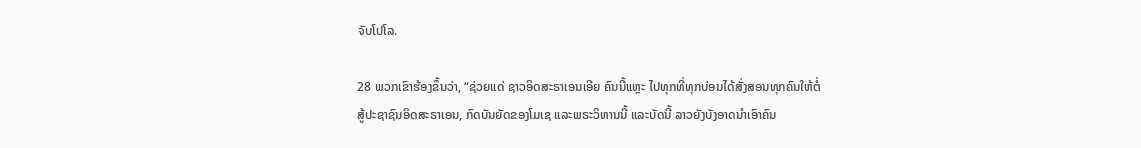ຈັບໂປໂລ.

28 ພວກເຂົາຮ້ອງຂຶ້ນວ່າ, “ຊ່ວຍແດ່ ຊາວອິດສະຣາເອນເອີຍ ຄົນນີ້ແຫຼະ ໄປທຸກທີ່ທຸກບ່ອນໄດ້ສັ່ງສອນທຸກຄົນໃຫ້ຕໍ່ສູ້ປະຊາຊົນອິດສະຣາເອນ, ກົດບັນຍັດຂອງໂມເຊ ແລະພຣະວິຫານນີ້ ແລະບັດນີ້ ລາວຍັງບັງອາດນຳເອົາຄົນ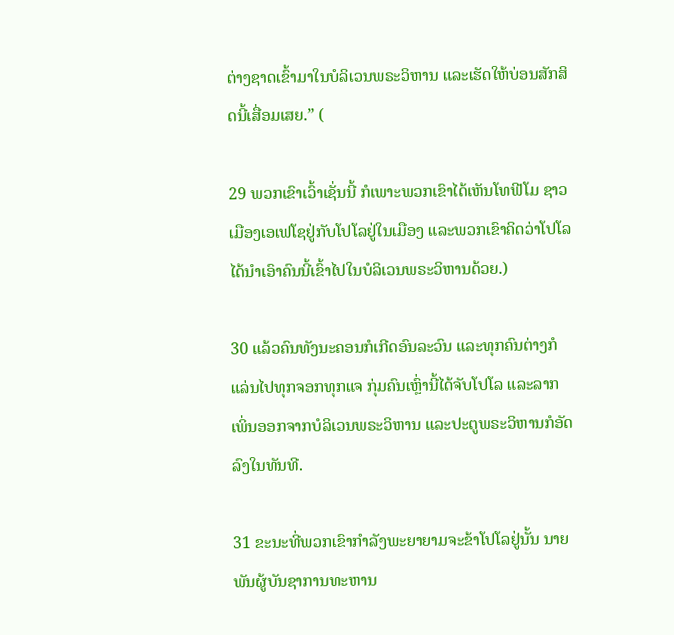ຕ່າງຊາດເຂົ້າມາໃນບໍລິເວນພຣະວິຫານ ແລະເຮັດໃຫ້ບ່ອນສັກສິດນີ້ເສື່ອມເສຍ.” (

29 ພວກເຂົາເວົ້າເຊັ່ນນີ້ ກໍເພາະພວກເຂົາໄດ້ເຫັນໂທຟີໂມ ຊາວເມືອງເອເຟໂຊຢູ່ກັບໂປໂລຢູ່ໃນເມືອງ ແລະພວກເຂົາຄິດວ່າໂປໂລໄດ້ນຳເອົາຄົນນີ້ເຂົ້າໄປໃນບໍລິເວນພຣະວິຫານດ້ວຍ.)

30 ແລ້ວຄົນທັງນະຄອນກໍເກີດອົນລະວົນ ແລະທຸກຄົນຕ່າງກໍແລ່ນໄປທຸກຈອກທຸກແຈ ກຸ່ມຄົນເຫຼົ່ານີ້ໄດ້ຈັບໂປໂລ ແລະລາກເພິ່ນອອກຈາກບໍລິເວນພຣະວິຫານ ແລະປະຕູພຣະວິຫານກໍອັດລົງໃນທັນທີ.

31 ຂະນະທີ່ພວກເຂົາກຳລັງພະຍາຍາມຈະຂ້າໂປໂລຢູ່ນັ້ນ ນາຍພັນຜູ້ບັນຊາການທະຫານ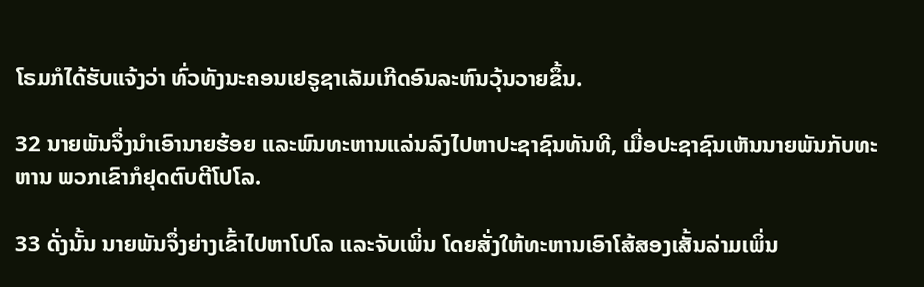ໂຣມກໍໄດ້ຮັບແຈ້ງວ່າ ທົ່ວທັງນະຄອນເຢຣູຊາເລັມເກີດອົນລະຫົນວຸ້ນວາຍຂຶ້ນ.

32 ນາຍພັນຈຶ່ງນຳເອົານາຍຮ້ອຍ ແລະພົນທະຫານແລ່ນລົງໄປຫາປະຊາຊົນທັນທີ, ເມື່ອປະຊາຊົນເຫັນນາຍພັນກັບທະຫານ ພວກເຂົາກໍຢຸດຕົບຕີໂປໂລ.

33 ດັ່ງນັ້ນ ນາຍພັນຈຶ່ງຍ່າງເຂົ້າໄປຫາໂປໂລ ແລະຈັບເພິ່ນ ໂດຍສັ່ງໃຫ້ທະຫານເອົາໂສ້ສອງເສັ້ນລ່າມເພິ່ນ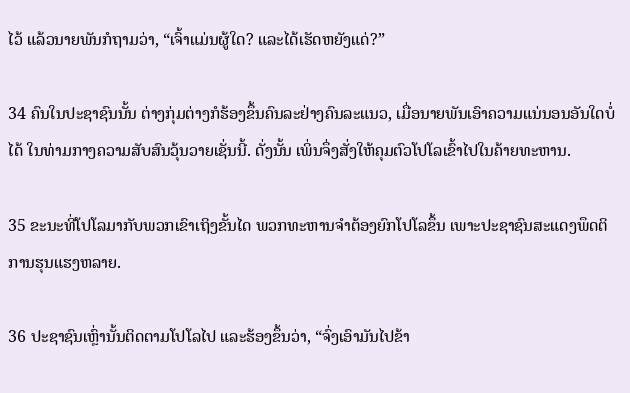ໄວ້ ແລ້ວນາຍພັນກໍຖາມວ່າ, “ເຈົ້າແມ່ນຜູ້ໃດ? ແລະໄດ້ເຮັດຫຍັງແດ່?”

34 ຄົນໃນປະຊາຊົນນັ້ນ ຕ່າງກຸ່ມຕ່າງກໍຮ້ອງຂຶ້ນຄົນລະຢ່າງຄົນລະແນວ, ເມື່ອນາຍພັນເອົາຄວາມແນ່ນອນອັນໃດບໍ່ໄດ້ ໃນທ່າມກາງຄວາມສັບສົນວຸ້ນວາຍເຊັ່ນນີ້. ດັ່ງນັ້ນ ເພິ່ນຈຶ່ງສັ່ງໃຫ້ຄຸມຕົວໂປໂລເຂົ້າໄປໃນຄ້າຍທະຫານ.

35 ຂະນະທີ່ໂປໂລມາກັບພວກເຂົາເຖິງຂັ້ນໄດ ພວກທະຫານຈຳຕ້ອງຍົກໂປໂລຂຶ້ນ ເພາະປະຊາຊົນສະແດງພຶດຕິການຮຸນແຮງຫລາຍ.

36 ປະຊາຊົນເຫຼົ່ານັ້ນຕິດຕາມໂປໂລໄປ ແລະຮ້ອງຂຶ້ນວ່າ, “ຈົ່ງເອົາມັນໄປຂ້າ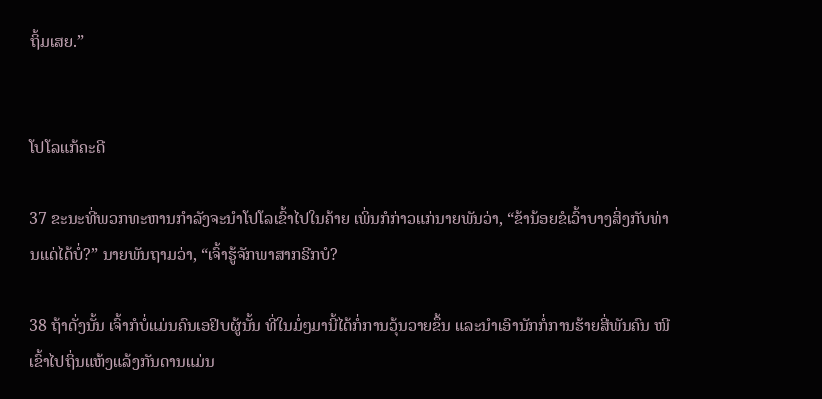ຖິ້ມເສຍ.”


ໂປໂລແກ້ຄະດີ

37 ຂະນະທີ່ພວກທະຫານກຳລັງຈະນຳໂປໂລເຂົ້າໄປໃນຄ້າຍ ເພິ່ນກໍກ່າວແກ່ນາຍພັນວ່າ, “ຂ້ານ້ອຍຂໍເວົ້າບາງສິ່ງກັບທ່ານແດ່ໄດ້ບໍ່?” ນາຍພັນຖາມວ່າ, “ເຈົ້າຮູ້ຈັກພາສາກຣີກບໍ?

38 ຖ້າດັ່ງນັ້ນ ເຈົ້າກໍບໍ່ແມ່ນຄົນເອຢິບຜູ້ນັ້ນ ທີ່ໃນມໍ່ໆມານີ້ໄດ້ກໍ່ການວຸ້ນວາຍຂຶ້ນ ແລະນຳເອົານັກກໍ່ການຮ້າຍສີ່ພັນຄົນ ໜີເຂົ້າໄປຖິ່ນແຫ້ງແລ້ງກັນດານແມ່ນ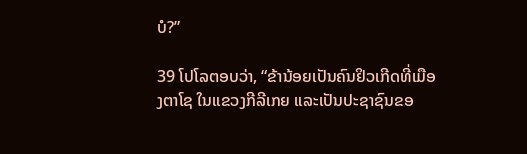ບໍ?”

39 ໂປໂລຕອບວ່າ, “ຂ້ານ້ອຍເປັນຄົນຢິວເກີດທີ່ເມືອງຕາໂຊ ໃນແຂວງກີລີເກຍ ແລະເປັນປະຊາຊົນຂອ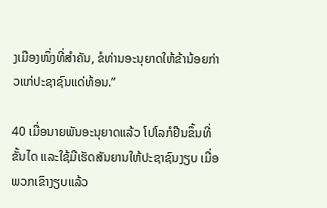ງເມືອງໜຶ່ງທີ່ສຳຄັນ, ຂໍທ່ານອະນຸຍາດໃຫ້ຂ້ານ້ອຍກ່າວແກ່ປະຊາຊົນແດ່ທ້ອນ.”

40 ເມື່ອນາຍພັນອະນຸຍາດແລ້ວ ໂປໂລກໍຢືນຂຶ້ນທີ່ຂັ້ນໄດ ແລະໃຊ້ມືເຮັດສັນຍານໃຫ້ປະຊາຊົນງຽບ ເມື່ອພວກເຂົາງຽບແລ້ວ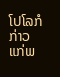ໂປໂລກໍກ່າວແກ່ພ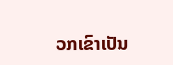ວກເຂົາເປັນ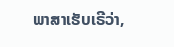ພາສາເຮັບເຣີວ່າ,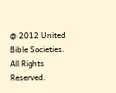@ 2012 United Bible Societies. All Rights Reserved.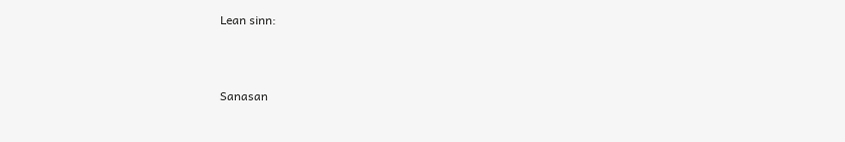Lean sinn:



Sanasan